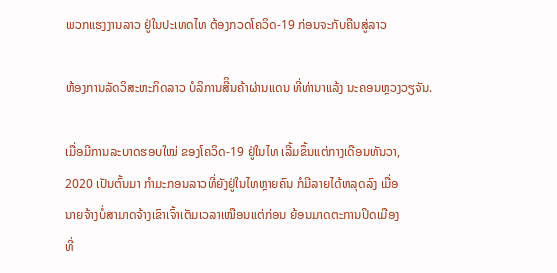ພວກແຮງງານລາວ ຢູ່ໃນປະເທດໄທ ຕ້ອງກວດໂຄວິດ-19 ກ່ອນຈະກັບຄືນສູ່ລາວ

ຫ້ອງການລັດວິສະຫະກິດລາວ ບໍລິການສີິນຄ້າຜ່ານແດນ ທີ່ທ່ານາແລ້ງ ນະຄອນຫຼວງວຽຈັນ.

ເມື່ອມີການລະບາດຮອບໃໝ່ ຂອງໂຄວິດ-19 ຢູ່ໃນໄທ ເລີ້ມຂຶ້ນແຕ່ກາງເດືອນທັນວາ,
2020 ເປັນຕົ້ນມາ ກໍາມະກອນລາວທີ່ຍັງຢູ່ໃນໄທຫຼາຍຄົນ ກໍມີລາຍໄດ້ຫລຸດລົງ ເມື່ອ
ນາຍຈ້າງບໍ່ສາມາດຈ້າງເຂົາເຈົ້າເຕັມເວລາເໝືອນແຕ່ກ່ອນ ຍ້ອນມາດຕະການປິດເມືອງ
ທີ່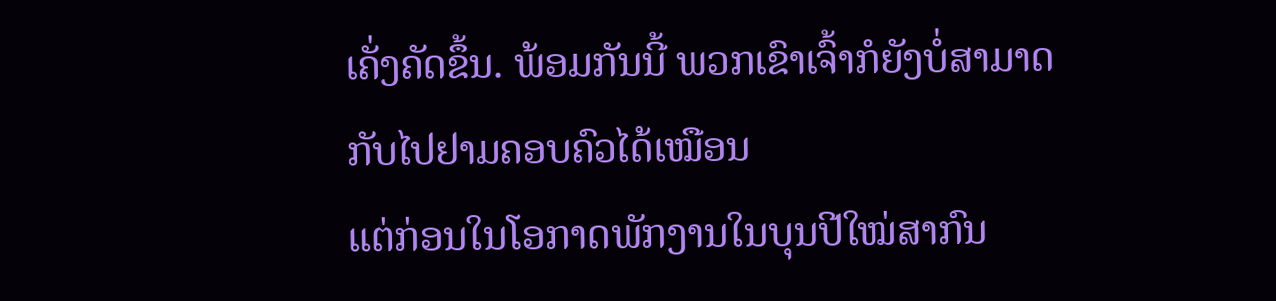ເຄັ່ງຄັດຂຶ້ນ. ພ້ອມກັນນີ້ ພວກເຂົາເຈົ້າກໍຍັງບໍ່ສາມາດກັບໄປຢາມຄອບຄົວໄດ້ເໝືອນ
ແຕ່ກ່ອນໃນໂອກາດພັກງານໃນບຸນປີໃໝ່ສາກົນ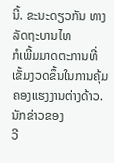ນີ້. ຂະນະດຽວກັນ ທາງລັດຖະບານໄທ
ກໍເພີ້ມມາດຕະການທີ່ເຂັ້ມງວດຂຶ້ນໃນການຄຸ້ມຄອງແຮງງານຕ່າງດ້າວ. ນັກຂ່າວຂອງ
ວີ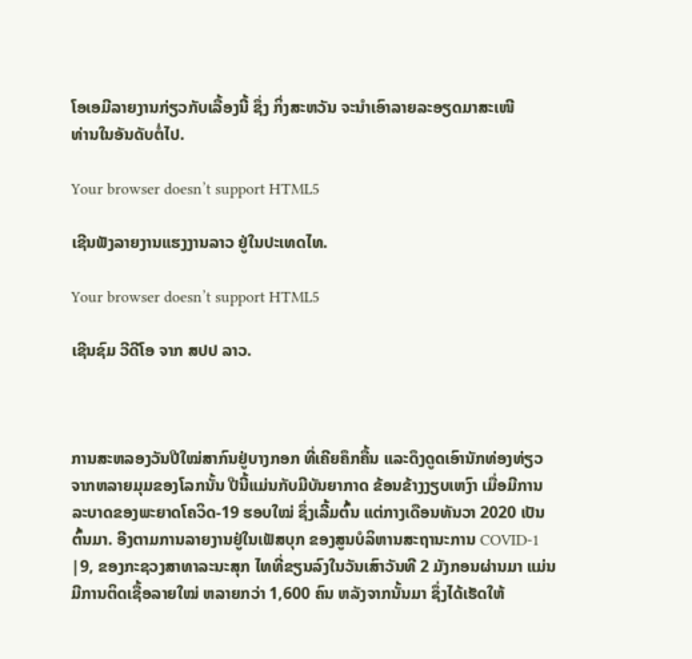ໂອເອມີລາຍງານກ່ຽວກັບເລື້ອງນີ້ ຊຶ່ງ ກິ່ງສະຫວັນ ຈະນໍາເອົາລາຍລະອຽດມາສະເໜີ
ທ່ານໃນອັນດັບຕໍ່ໄປ.

Your browser doesn’t support HTML5

ເຊີນຟັງລາຍງານແຮງງານລາວ ຢູ່ໃນປະເທດໄທ.

Your browser doesn’t support HTML5

ເຊີນຊົມ ວີດີໂອ ຈາກ ສປປ ລາວ.



ການສະຫລອງວັນປີໃໝ່ສາກົນຢູ່ບາງກອກ ທີ່ເຄີຍຄຶກຄື້ນ ແລະດຶງດູດເອົານັກທ່ອງທ່ຽວ
ຈາກຫລາຍມຸມຂອງໂລກນັ້ນ ປີນີ້ແມ່ນກັບມີບັນຍາກາດ ຂ້ອນຂ້າງງຽບເຫງົາ ເມື່ອມີການ
ລະບາດຂອງພະຍາດໂຄວິດ-19 ຮອບໃໝ່ ຊຶ່ງເລີ້ມຕົ້ນ ແຕ່ກາງເດືອນທັນວາ 2020 ເປັນ
ຕົ້ນມາ. ອີງຕາມການລາຍງານຢູ່ໃນເຟັສບຸກ ຂອງສູນບໍລິຫານສະຖານະການ COVID-1
|9, ຂອງກະຊວງສາທາລະນະສຸກ ໄທທີ່ຂຽນລົງໃນວັນເສົາວັນທີ 2 ມັງກອນຜ່ານມາ ແມ່ນ
ມີການຕິດເຊື້ອລາຍໃໝ່ ຫລາຍກວ່າ 1,600 ຄົນ ຫລັງຈາກນັ້ນມາ ຊຶ່ງໄດ້ເຮັດໃຫ້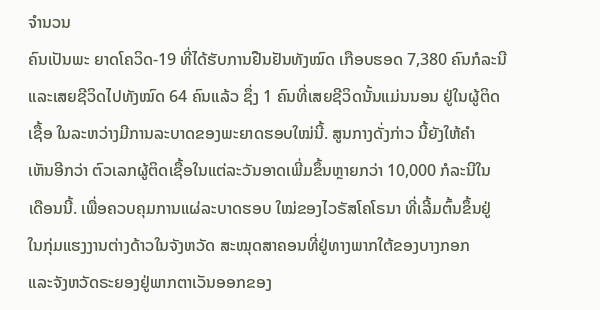ຈໍານວນ
ຄົນເປັນພະ ຍາດໂຄວິດ-19 ທີ່ໄດ້ຮັບການຢືນຢັນທັງໝົດ ເກືອບຮອດ 7,380 ຄົນກໍລະນີ
ແລະເສຍຊີວິດໄປທັງໝົດ 64 ຄົນແລ້ວ ຊຶ່ງ 1 ຄົນທີ່ເສຍຊີວິດນັ້ນແມ່ນນອນ ຢູ່ໃນຜູ້ຕິດ
ເຊື້ອ ໃນລະຫວ່າງມີການລະບາດຂອງພະຍາດຮອບໃໝ່ນີ້. ສູນກາງດັ່ງກ່າວ ນີ້ຍັງໃຫ້ຄໍາ
ເຫັນອີກວ່າ ຕົວເລກຜູ້ຕິດເຊື້ອໃນແຕ່ລະວັນອາດເພີ່ມຂຶ້ນຫຼາຍກວ່າ 10,000 ກໍລະນີໃນ
ເດືອນນີ້. ເພື່ອຄວບຄຸມການແຜ່ລະບາດຮອບ ໃໝ່ຂອງໄວຣັສໂຄໂຣນາ ທີ່ເລີ້ມຕົ້ນຂຶ້ນຢູ່
ໃນກຸ່ມແຮງງານຕ່າງດ້າວໃນຈັງຫວັດ ສະໝຸດສາຄອນທີ່ຢູ່ທາງພາກໃຕ້ຂອງບາງກອກ
ແລະຈັງຫວັດຣະຍອງຢູ່ພາກຕາເວັນອອກຂອງ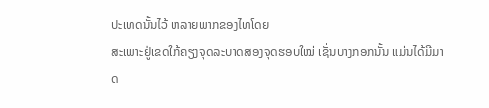ປະເທດນັ້ນໄວ້ ຫລາຍພາກຂອງໄທໂດຍ
ສະເພາະຢູ່ເຂດໃກ້ຄຽງຈຸດລະບາດສອງຈຸດຮອບໃໝ່ ເຊັ່ນບາງກອກນັ້ນ ແມ່ນໄດ້ມີມາດ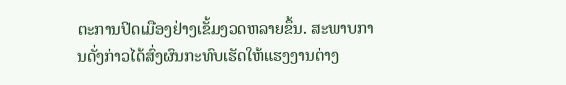ຕະການປິດເມືອງຢ່າງເຂັ້ມງວດຫລາຍຂຶ້ນ. ສະພາບການດັ່ງກ່າວໄດ້ສົ່ງຜົນກະທົບເຮັດໃຫ້ແຮງງານຕ່າງ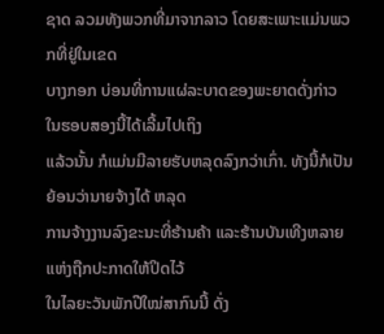ຊາດ ລວມທັງພວກທີ່ມາຈາກລາວ ໂດຍສະເພາະແມ່ນພວກທີ່ຢູ່ໃນເຂດ
ບາງກອກ ບ່ອນທີ່ການແຜ່ລະບາດຂອງພະຍາດດັ່ງກ່າວ ໃນຮອບສອງນີ້ໄດ້ເລີ້ມໄປເຖິງ
ແລ້ວນັ້ນ ກໍແມ່ນມີລາຍຮັບຫລຸດລົງກວ່າເກົ່າ. ທັງນີ້ກໍເປັນຍ້ອນວ່ານາຍຈ້າງໄດ້ ຫລຸດ
ການຈ້າງງານລົງຂະນະທີ່ຮ້ານຄ້າ ແລະຮ້ານບັນເທີງຫລາຍແຫ່ງຖືກປະກາດໃຫ້ປິດໄວ້
ໃນໄລຍະວັນພັກປີໃໝ່ສາກົນນີ້ ດັ່ງ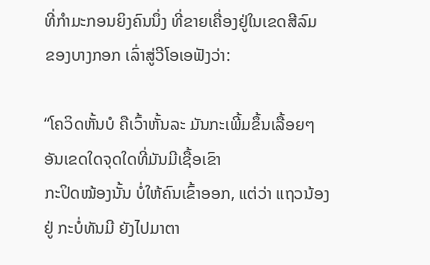ທີ່ກໍາມະກອນຍິງຄົນນຶ່ງ ທີ່ຂາຍເຄື່ອງຢູ່ໃນເຂດສີລົມ
ຂອງບາງກອກ ເລົ່າສູ່ວີໂອເອຟັງວ່າ:

“ໂຄວິດຫັ້ນບໍ ຄືເວົ້າຫັ້ນລະ ມັນກະເພີ້ມຂຶ້ນເລື້ອຍໆ ອັນເຂດໃດຈຸດໃດທີ່ມັນມີເຊື້ອເຂົາ
ກະປິດໝ້ອງນັ້ນ ບໍ່ໃຫ້ຄົນເຂົ້າອອກ, ແຕ່ວ່າ ແຖວນ້ອງຢູ່ ກະບໍ່ທັນມີ ຍັງໄປມາຕາ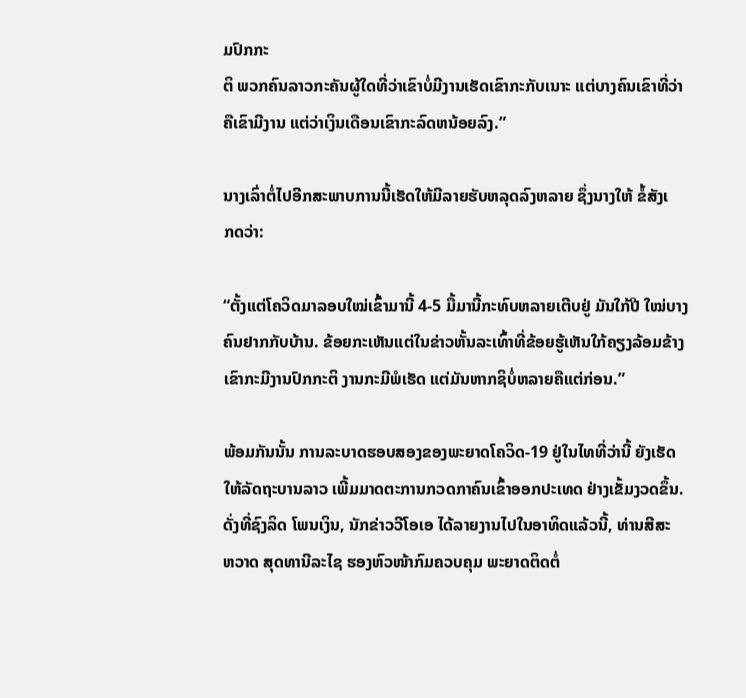ມປົກກະ
ຕິ ພວກຄົນລາວກະຄັນຜູ້ໃດທີ່ວ່າເຂົາບໍ່ມີງານເຮັດເຂົາກະກັບເນາະ ແຕ່ບາງຄົນເຂົາທີ່ວ່າ
ຄືເຂົາມີງານ ແຕ່ວ່າເງິນເດືອນເຂົາກະລົດຫນ້ອຍລົງ.”

ນາງເລົ່າຕໍ່ໄປອີກສະພາບການນີ້ເຮັດໃຫ້ມີລາຍຮັບຫລຸດລົງຫລາຍ ຊຶ່ງນາງໃຫ້ ຂໍ້ສັງເ
ກດວ່າ:

“ຕັ້ງແຕ່ໂຄວິດມາລອບໃໝ່ເຂົ້າມານີ້ 4-5 ມື້ມານີ້ກະທົບຫລາຍເຕີບຢູ່ ມັນໃກ້ປີ ໃໝ່ບາງ
ຄົນຢາກກັບບ້ານ. ຂ້ອຍກະເຫັນແຕ່ໃນຂ່າວຫັ້ນລະເທົ້າທີ່ຂ້ອຍຮູ້ເຫັນໃກ້ຄຽງລ້ອມຂ້າງ
ເຂົາກະມີງານປົກກະຕິ ງານກະມີພໍເຮັດ ແຕ່ມັນຫາກຊິບໍ່ຫລາຍຄືແຕ່ກ່ອນ.”

ພ້ອມກັນນັ້ນ ການລະບາດຮອບສອງຂອງພະຍາດໂຄວິດ-19 ຢູ່ໃນໄທທີ່ວ່ານີ້ ຍັງເຮັດ
ໃຫ້ລັດຖະບານລາວ ເພີ້ມມາດຕະການກວດກາຄົນເຂົ້າອອກປະເທດ ຢ່າງເຂັ້ມງວດຂຶ້ນ.
ດັ່ງທີ່ຊົງລິດ ໂພນເງິນ, ນັກຂ່າວວີໂອເອ ໄດ້ລາຍງານໄປໃນອາທິດແລ້ວນີ້, ທ່ານສີສະ
ຫວາດ ສຸດທານີລະໄຊ ຮອງຫົວໜ້າກົມຄວບຄຸມ ພະຍາດຕິດຕໍ່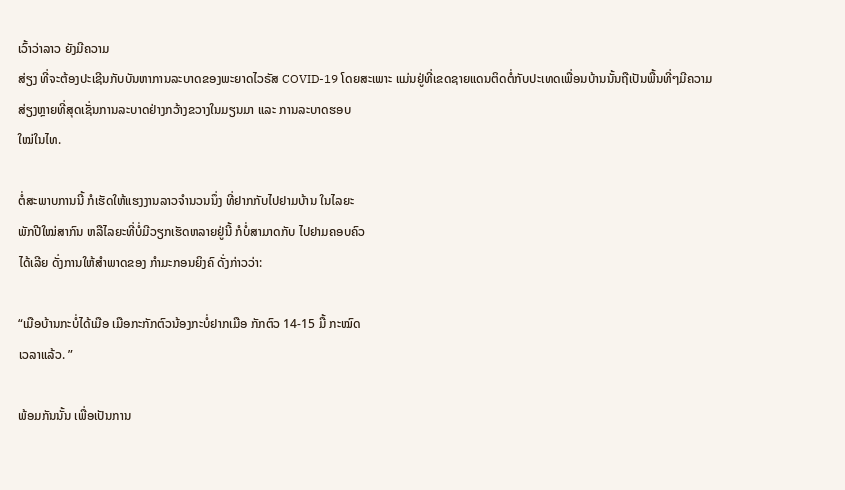ເວົ້າວ່າລາວ ຍັງມີຄວາມ
ສ່ຽງ ທີ່ຈະຕ້ອງປະເຊີນກັບບັນຫາການລະບາດຂອງພະຍາດໄວຣັສ COVID-19 ໂດຍສະເພາະ ແມ່ນຢູ່ທີ່ເຂດຊາຍແດນຕິດຕໍ່ກັບປະເທດເພື່ອນບ້ານນັ້ນຖືເປັນພື້ນທີ່ໆມີຄວາມ
ສ່ຽງຫຼາຍທີ່ສຸດເຊັ່ນການລະບາດຢ່າງກວ້າງຂວາງໃນມຽນມາ ແລະ ການລະບາດຮອບ
ໃໝ່ໃນໄທ.

ຕໍ່ສະພາບການນີ້ ກໍເຮັດໃຫ້ແຮງງານລາວຈໍານວນນຶ່ງ ທີ່ຢາກກັບໄປຢາມບ້ານ ໃນໄລຍະ
ພັກປີໃໝ່ສາກົນ ຫລືໄລຍະທີ່ບໍ່ມີວຽກເຮັດຫລາຍຢູ່ນີ້ ກໍບໍ່ສາມາດກັບ ໄປຢາມຄອບຄົວ
ໄດ້ເລີຍ ດັ່ງການໃຫ້ສໍາພາດຂອງ ກໍາມະກອນຍິງຄົ ດັ່ງກ່າວວ່າ:

“ເມືອບ້ານກະບໍ່ໄດ້ເມືອ ເມືອກະກັກຕົວນ້ອງກະບໍ່ຢາກເມືອ ກັກຕົວ 14-15 ມື້ ກະໝົດ
ເວລາແລ້ວ. ”

ພ້ອມກັນນັ້ນ ເພື່ອເປັນການ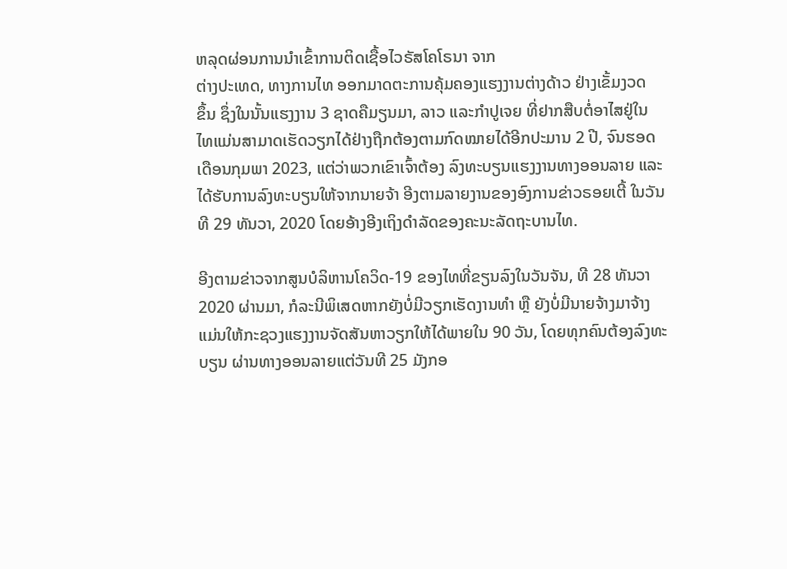ຫລຸດຜ່ອນການນໍາເຂົ້າການຕິດເຊື້ອໄວຣັສໂຄໂຣນາ ຈາກ
ຕ່າງປະເທດ, ທາງການໄທ ອອກມາດຕະການຄຸ້ມຄອງແຮງງານຕ່າງດ້າວ ຢ່າງເຂັ້ມງວດ
ຂຶ້ນ ຊຶ່ງໃນນັ້ນແຮງງານ 3 ຊາດຄືມຽນມາ, ລາວ ແລະກຳປູເຈຍ ທີ່ຢາກສືບຕໍ່ອາໄສຢູ່ໃນ
ໄທແມ່ນສາມາດເຮັດວຽກໄດ້ຢ່າງຖືກຕ້ອງຕາມກົດໝາຍໄດ້ອີກປະມານ 2 ປີ, ຈົນຮອດ
ເດືອນກຸມພາ 2023, ແຕ່ວ່າພວກເຂົາເຈົ້າຕ້ອງ ລົງທະບຽນແຮງງານທາງອອນລາຍ ແລະ
ໄດ້ຮັບການລົງທະບຽນໃຫ້ຈາກນາຍຈ້າ ອີງຕາມລາຍງານຂອງອົງການຂ່າວຣອຍເຕີ້ ໃນວັນທີ 29 ທັນວາ, 2020 ໂດຍອ້າງອີງເຖິງດໍາລັດຂອງຄະນະລັດຖະບານໄທ.

ອີງຕາມຂ່າວຈາກສູນບໍລິຫານໂຄວິດ-19 ຂອງໄທທີ່ຂຽນລົງໃນວັນຈັນ, ທີ 28 ທັນວາ
2020 ຜ່ານມາ, ກໍລະນີພິເສດຫາກຍັງບໍ່ມີວຽກເຮັດງານທຳ ຫຼື ຍັງບໍ່ມີນາຍຈ້າງມາຈ້າງ
ແມ່ນໃຫ້ກະຊວງແຮງງານຈັດສັນຫາວຽກໃຫ້ໄດ້ພາຍໃນ 90 ວັນ, ໂດຍທຸກຄົນຕ້ອງລົງທະບຽນ ຜ່ານທາງອອນລາຍແຕ່ວັນທີ 25 ມັງກອ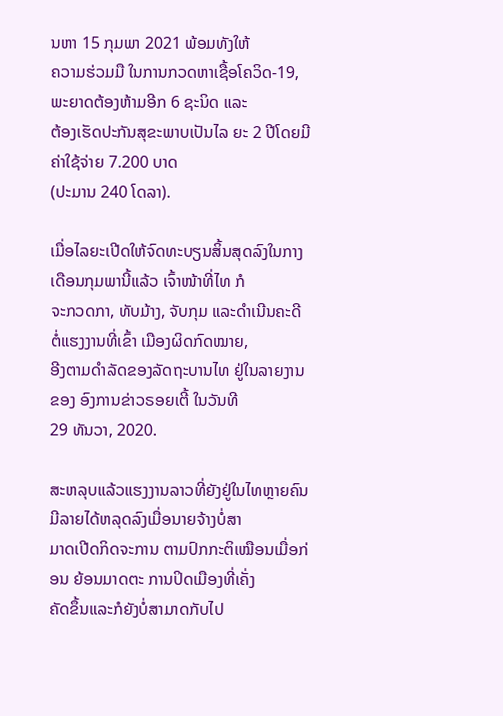ນຫາ 15 ກຸມພາ 2021 ພ້ອມທັງໃຫ້
ຄວາມຮ່ວມມື ໃນການກວດຫາເຊື້ອໂຄວິດ-19, ພະຍາດຕ້ອງຫ້າມອີກ 6 ຊະນິດ ແລະ
ຕ້ອງເຮັດປະກັນສຸຂະພາບເປັນໄລ ຍະ 2 ປີໂດຍມີຄ່າໃຊ້ຈ່າຍ 7.200 ບາດ
(ປະມານ 240 ໂດລາ).

ເມື່ອໄລຍະເປີດໃຫ້ຈົດທະບຽນສິ້ນສຸດລົງໃນກາງເດືອນກຸມພານີ້ແລ້ວ ເຈົ້າໜ້າທີ່ໄທ ກໍ
ຈະກວດກາ, ທັບມ້າງ, ຈັບກຸມ ແລະດໍາເນີນຄະດີ ຕໍ່ແຮງງານທີ່ເຂົ້າ ເມືອງຜິດກົດໝາຍ,
ອີງຕາມດໍາລັດຂອງລັດຖະບານໄທ ຢູ່ໃນລາຍງານຂອງ ອົງການຂ່າວຣອຍເຕີ້ ໃນວັນທີ
29 ທັນວາ, 2020.

ສະຫລຸບແລ້ວແຮງງານລາວທີ່ຍັງຢູ່ໃນໄທຫຼາຍຄົນມີລາຍໄດ້ຫລຸດລົງເມື່ອນາຍຈ້າງບໍ່ສາ
ມາດເປີດກິດຈະການ ຕາມປົກກະຕິເໝືອນເມື່ອກ່ອນ ຍ້ອນມາດຕະ ການປິດເມືອງທີ່ເຄັ່ງ
ຄັດຂຶ້ນແລະກໍຍັງບໍ່ສາມາດກັບໄປ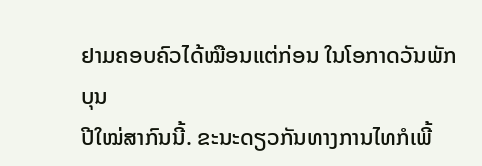ຢາມຄອບຄົວໄດ້ໝືອນແຕ່ກ່ອນ ໃນໂອກາດວັນພັກບຸນ
ປີໃໝ່ສາກົນນີ້. ຂະນະດຽວກັນທາງການໄທກໍເພີ້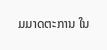ມມາດຕະການ ໃນ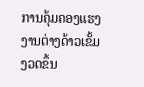ການຄຸ້ມຄອງແຮງງານຕ່າງດ້າວເຂັ້ມງວດຂຶ້ນ